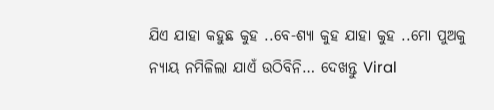ଯିଏ ଯାହା କହୁଛ କୁହ ..ବେ-ଶ୍ୟା କୁହ ଯାହା କୁହ ..ମୋ ପୁଅକୁ ନ୍ୟାୟ ନମିଳିଲା ଯାଏଁ ଉଠିବିନି… ଦେଖନ୍ତୁ Viral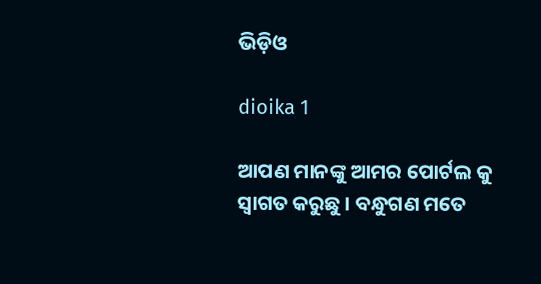ଭିଡ଼ିଓ

dioika 1

ଆପଣ ମାନଙ୍କୁ ଆମର ପୋର୍ଟଲ କୁ ସ୍ୱାଗତ କରୁଛୁ । ବନ୍ଧୁଗଣ ମତେ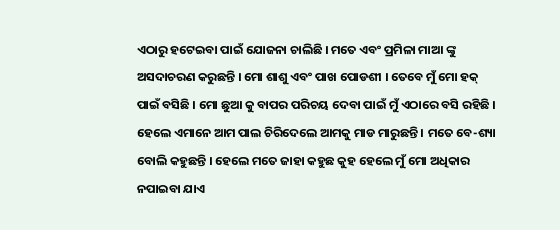ଏଠାରୁ ହଟେଇବା ପାଇଁ ଯୋଜନା ଚାଲିଛି । ମତେ ଏବଂ ପ୍ରମିଳା ମାଆ ଙ୍କୁ ଅସଦାଚରଣ କରୁଛନ୍ତି । ମୋ ଶାଶୁ ଏବଂ ପାଖ ପୋଡଶୀ । ତେବେ ମୁଁ ମୋ ହକ୍ ପାଇଁ ବସିଛି । ମୋ ଛୁଆ କୁ ବାପର ପରିଚୟ ଦେବା ପାଇଁ ମୁଁ ଏଠାରେ ବସି ରହିଛି । ହେଲେ ଏମାନେ ଆମ ପାଲ ଚିରିଦେଲେ ଆମକୁ ମାଡ ମାରୁଛନ୍ତି । ମତେ ବେ-ଶ୍ୟା ବୋଲି କହୁଛନ୍ତି । ହେଲେ ମତେ ଜାହା କହୁଛ କୁହ ହେଲେ ମୁଁ ମୋ ଅଧିକାର ନପାଇବା ଯାଏ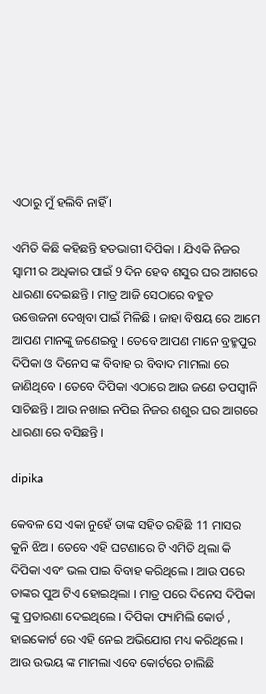ଏଠାରୁ ମୁଁ ହଲିବି ନାହିଁ ।

ଏମିତି କିଛି କହିଛନ୍ତି ହତଭାଗୀ ଦିପିକା । ଯିଏକି ନିଜର ସ୍ୱାମୀ ର ଅଧିକାର ପାଇଁ 9 ଦିନ ହେବ ଶସୁର ଘର ଆଗରେ ଧାରଣା ଦେଇଛନ୍ତି । ମାତ୍ର ଆଜି ସେଠାରେ ବହୁତ ଉତ୍ତେଜନା ଦେଖିବା ପାଇଁ ମିଳିଛି । ଜାହା ବିଷୟ ରେ ଆମେ ଆପଣ ମାନଙ୍କୁ ଜଣେଇବୁ । ତେବେ ଆପଣ ମାନେ ବ୍ରହ୍ମପୁର ଦିପିକା ଓ ଦିନେସ ଙ୍କ ବିବାହ ର ବିବାଦ ମାମଲା ରେ ଜାଣିଥିବେ । ତେବେ ଦିପିକା ଏଠାରେ ଆଉ ଜଣେ ତପସ୍ୱୀନି ସାଚିଛନ୍ତି । ଆଉ ନଖାଇ ନପିଇ ନିଜର ଶଶୁର ଘର ଆଗରେ ଧାରଣା ରେ ବସିଛନ୍ତି ।

dipika

କେବଳ ସେ ଏକା ନୁହେଁ ତାଙ୍କ ସହିତ ରହିଛି 11 ମାସର କୁନି ଝିଅ । ତେବେ ଏହି ଘଟଣାରେ ଟି ଏମିତି ଥିଲା କି ଦିପିକା ଏବଂ ଭଲ ପାଇ ବିବାହ କରିଥିଲେ । ଆଉ ପରେ ତାଙ୍କର ପୁଅ ଟିଏ ହୋଇଥିଲା । ମାତ୍ର ପରେ ଦିନେସ ଦିପିକା ଙ୍କୁ ପ୍ରତାରଣା ଦେଇଥିଲେ । ଦିପିକା ଫ୍ୟାମିଲି କୋର୍ଡ , ହାଇକୋର୍ଟ ରେ ଏହି ନେଇ ଅଭିଯୋଗ ମଧ୍ୟ କରିଥିଲେ । ଆଉ ଉଭୟ ଙ୍କ ମାମଲା ଏବେ କୋର୍ଟରେ ଚାଲିଛି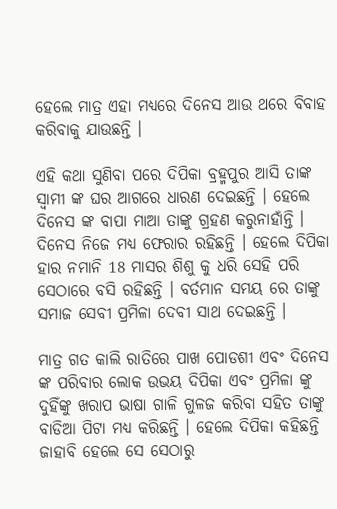ହେଲେ ମାତ୍ର ଏହା ମଧ୍ୟରେ ଦିନେସ ଆଉ ଥରେ ବିବାହ କରିବାକୁ ଯାଉଛନ୍ତି ।

ଏହି କଥା ସୁଣିବା ପରେ ଦିପିକା ବ୍ରହ୍ମପୁର ଆସି ତାଙ୍କ ସ୍ୱାମୀ ଙ୍କ ଘର ଆଗରେ ଧାରଣ ଦେଇଛନ୍ତି । ହେଲେ ଦିନେସ ଙ୍କ ବାପା ମାଆ ତାଙ୍କୁ ଗ୍ରହଣ କରୁନାହାଁନ୍ତି । ଦିନେସ ନିଜେ ମଧ୍ୟ ଫେରାର ରହିଛନ୍ତି । ହେଲେ ଦିପିକା ହାର ନମାନି 18 ମାସର ଶିଶୁ କୁ ଧରି ସେହି ପରି ସେଠାରେ ବସି ରହିଛନ୍ତି । ବର୍ତମାନ ସମୟ ରେ ତାଙ୍କୁ ସମାଜ ସେବୀ ପ୍ରମିଳା ଦେବୀ ସାଥ ଦେଇଛନ୍ତି ।

ମାତ୍ର ଗତ କାଲି ରାତିରେ ପାଖ ପୋଡଶୀ ଏବଂ ଦିନେସ ଙ୍କ ପରିବାର ଲୋକ ଉଭୟ ଦିପିକା ଏବଂ ପ୍ରମିଳା ଙ୍କୁ ଦୁହିଁଙ୍କୁ ଖରାପ ଭାଷା ଗାଳି ଗୁଳଜ କରିବା ସହିତ ତାଙ୍କୁ ବାଡିଆ ପିଟା ମଧ୍ୟ କରିଛନ୍ତି । ହେଲେ ଦିପିକା କହିଛନ୍ତି ଜାହାବି ହେଲେ ସେ ସେଠାରୁ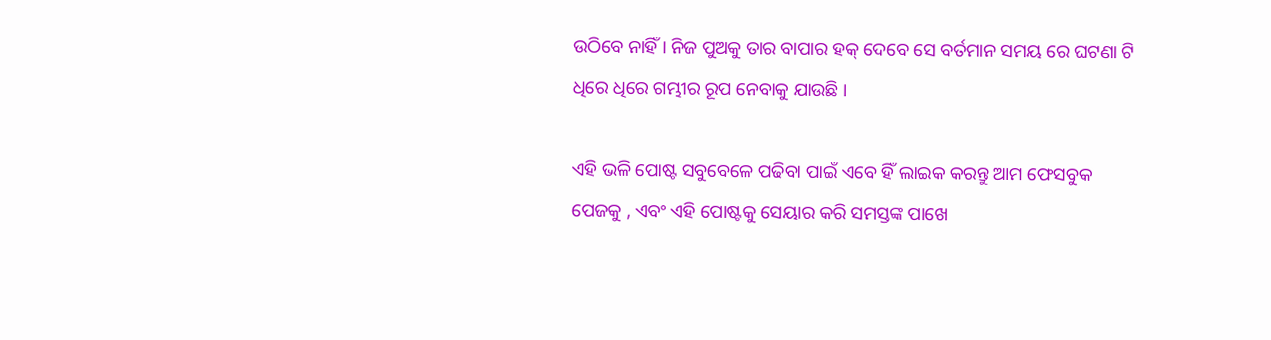ଉଠିବେ ନାହିଁ । ନିଜ ପୁଅକୁ ତାର ବାପାର ହକ୍ ଦେବେ ସେ ବର୍ତମାନ ସମୟ ରେ ଘଟଣା ଟି ଧିରେ ଧିରେ ଗମ୍ଭୀର ରୂପ ନେବାକୁ ଯାଉଛି ।

ଏହି ଭଳି ପୋଷ୍ଟ ସବୁବେଳେ ପଢିବା ପାଇଁ ଏବେ ହିଁ ଲାଇକ କରନ୍ତୁ ଆମ ଫେସବୁକ ପେଜକୁ , ଏବଂ ଏହି ପୋଷ୍ଟକୁ ସେୟାର କରି ସମସ୍ତଙ୍କ ପାଖେ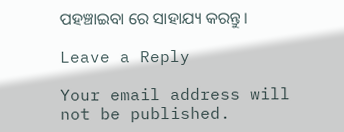ପହଞ୍ଚାଇବା ରେ ସାହାଯ୍ୟ କରନ୍ତୁ ।

Leave a Reply

Your email address will not be published.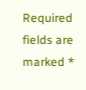Required fields are marked *